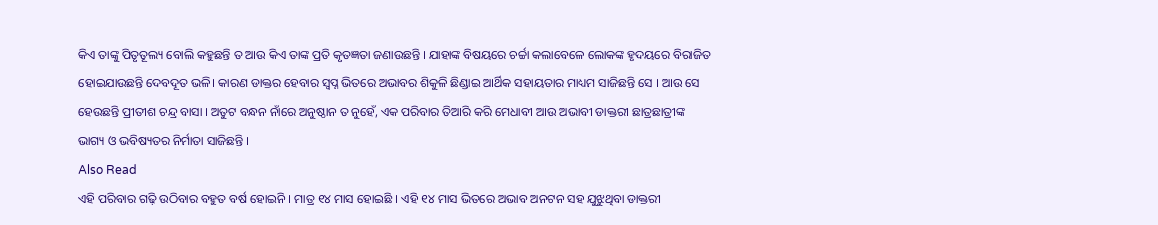କିଏ ତାଙ୍କୁ ପିତୃତୂଲ୍ୟ ବୋଲି କହୁଛନ୍ତି ତ ଆଉ କିଏ ତାଙ୍କ ପ୍ରତି କୃତଜ୍ଞତା ଜଣାଉଛନ୍ତି । ଯାହାଙ୍କ ବିଷୟରେ ଚର୍ଚ୍ଚା କଲାବେଳେ ଲୋକଙ୍କ ହୃଦୟରେ ବିରାଜିତ ହୋଇଯାଉଛନ୍ତି ଦେବଦୂତ ଭଳି। କାରଣ ଡାକ୍ତର ହେବାର ସ୍ୱପ୍ନ ଭିତରେ ଅଭାବର ଶିକୁଳି ଛିଣ୍ଡାଇ ଆର୍ଥିକ ସହାୟତାର ମାଧ୍ୟମ ସାଜିଛନ୍ତି ସେ । ଆଉ ସେ ହେଉଛନ୍ତି ପ୍ରୀତୀଶ ଚନ୍ଦ୍ର ବାସା । ଅତୁଟ ବନ୍ଧନ ନାଁରେ ଅନୁଷ୍ଠାନ ତ ନୁହେଁ, ଏକ ପରିବାର ତିଆରି କରି ମେଧାବୀ ଆଉ ଅଭାବୀ ଡାକ୍ତରୀ ଛାତ୍ରଛାତ୍ରୀଙ୍କ ଭାଗ୍ୟ ଓ ଭବିଷ୍ୟତର ନିର୍ମାତା ସାଜିଛନ୍ତି ।
Also Read
ଏହି ପରିବାର ଗଢ଼ି ଉଠିବାର ବହୁତ ବର୍ଷ ହୋଇନି । ମାତ୍ର ୧୪ ମାସ ହୋଇଛି । ଏହି ୧୪ ମାସ ଭିତରେ ଅଭାବ ଅନଟନ ସହ ଯୁଝୁଥିବା ଡାକ୍ତରୀ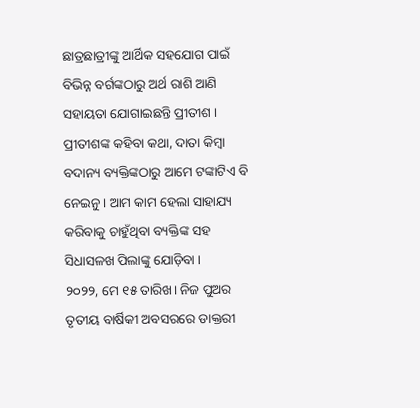ଛାତ୍ରଛାତ୍ରୀଙ୍କୁ ଆର୍ଥିକ ସହଯୋଗ ପାଇଁ ବିଭିନ୍ନ ବର୍ଗଙ୍କଠାରୁ ଅର୍ଥ ରାଶି ଆଣି ସହାୟତା ଯୋଗାଇଛନ୍ତି ପ୍ରୀତୀଶ । ପ୍ରୀତୀଶଙ୍କ କହିବା କଥା, ଦାତା କିମ୍ବା ବଦାନ୍ୟ ବ୍ୟକ୍ତିଙ୍କଠାରୁ ଆମେ ଟଙ୍କାଟିଏ ବି ନେଇନୁ । ଆମ କାମ ହେଲା ସାହାଯ୍ୟ କରିବାକୁ ଚାହୁଁଥିବା ବ୍ୟକ୍ତିଙ୍କ ସହ ସିଧାସଳଖ ପିଲାଙ୍କୁ ଯୋଡ଼ିବା ।
୨୦୨୨, ମେ ୧୫ ତାରିଖ। ନିଜ ପୁଅର ତୃତୀୟ ବାର୍ଷିକୀ ଅବସରରେ ଡାକ୍ତରୀ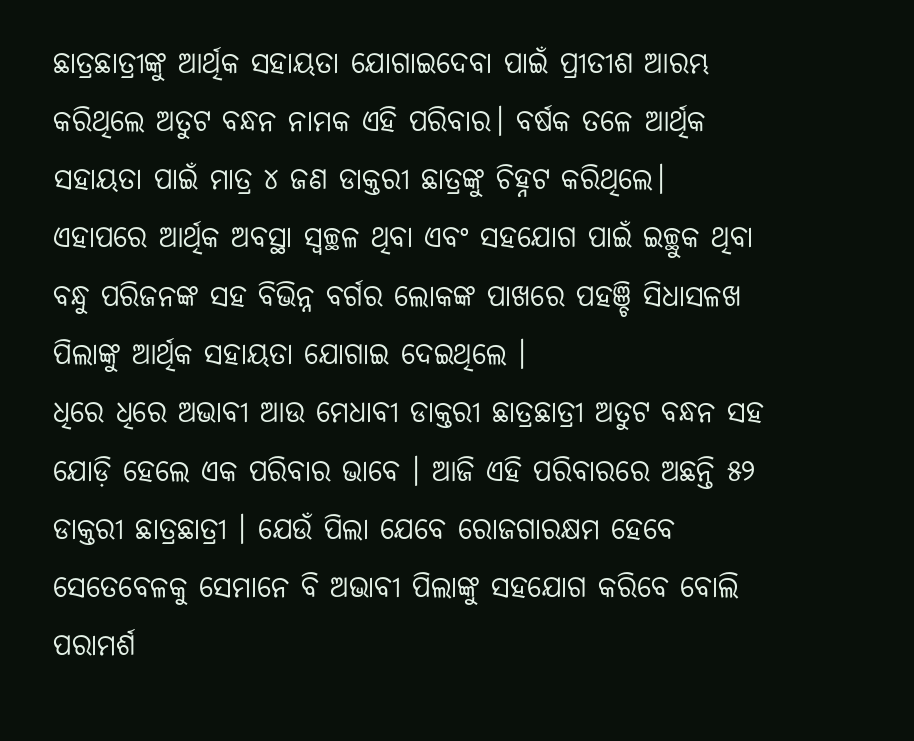ଛାତ୍ରଛାତ୍ରୀଙ୍କୁ ଆର୍ଥିକ ସହାୟତା ଯୋଗାଇଦେବା ପାଇଁ ପ୍ରୀତୀଶ ଆରମ୍ଭ କରିଥିଲେ ଅତୁଟ ବନ୍ଧନ ନାମକ ଏହି ପରିବାର। ବର୍ଷକ ତଳେ ଆର୍ଥିକ ସହାୟତା ପାଇଁ ମାତ୍ର ୪ ଜଣ ଡାକ୍ତରୀ ଛାତ୍ରଙ୍କୁ ଚିହ୍ନଟ କରିଥିଲେ। ଏହାପରେ ଆର୍ଥିକ ଅବସ୍ଥା ସ୍ୱଚ୍ଛଳ ଥିବା ଏବଂ ସହଯୋଗ ପାଇଁ ଇଚ୍ଛୁକ ଥିବା ବନ୍ଧୁ ପରିଜନଙ୍କ ସହ ବିଭିନ୍ନ ବର୍ଗର ଲୋକଙ୍କ ପାଖରେ ପହଞ୍ଚି ସିଧାସଳଖ ପିଲାଙ୍କୁ ଆର୍ଥିକ ସହାୟତା ଯୋଗାଇ ଦେଇଥିଲେ ।
ଧିରେ ଧିରେ ଅଭାବୀ ଆଉ ମେଧାବୀ ଡାକ୍ତରୀ ଛାତ୍ରଛାତ୍ରୀ ଅତୁଟ ବନ୍ଧନ ସହ ଯୋଡ଼ି ହେଲେ ଏକ ପରିବାର ଭାବେ । ଆଜି ଏହି ପରିବାରରେ ଅଛନ୍ତି ୫୨ ଡାକ୍ତରୀ ଛାତ୍ରଛାତ୍ରୀ । ଯେଉଁ ପିଲା ଯେବେ ରୋଜଗାରକ୍ଷମ ହେବେ ସେତେବେଳକୁ ସେମାନେ ବି ଅଭାବୀ ପିଲାଙ୍କୁ ସହଯୋଗ କରିବେ ବୋଲି ପରାମର୍ଶ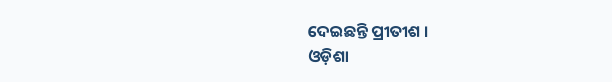ଦେଇଛନ୍ତି ପ୍ରୀତୀଶ ।
ଓଡ଼ିଶା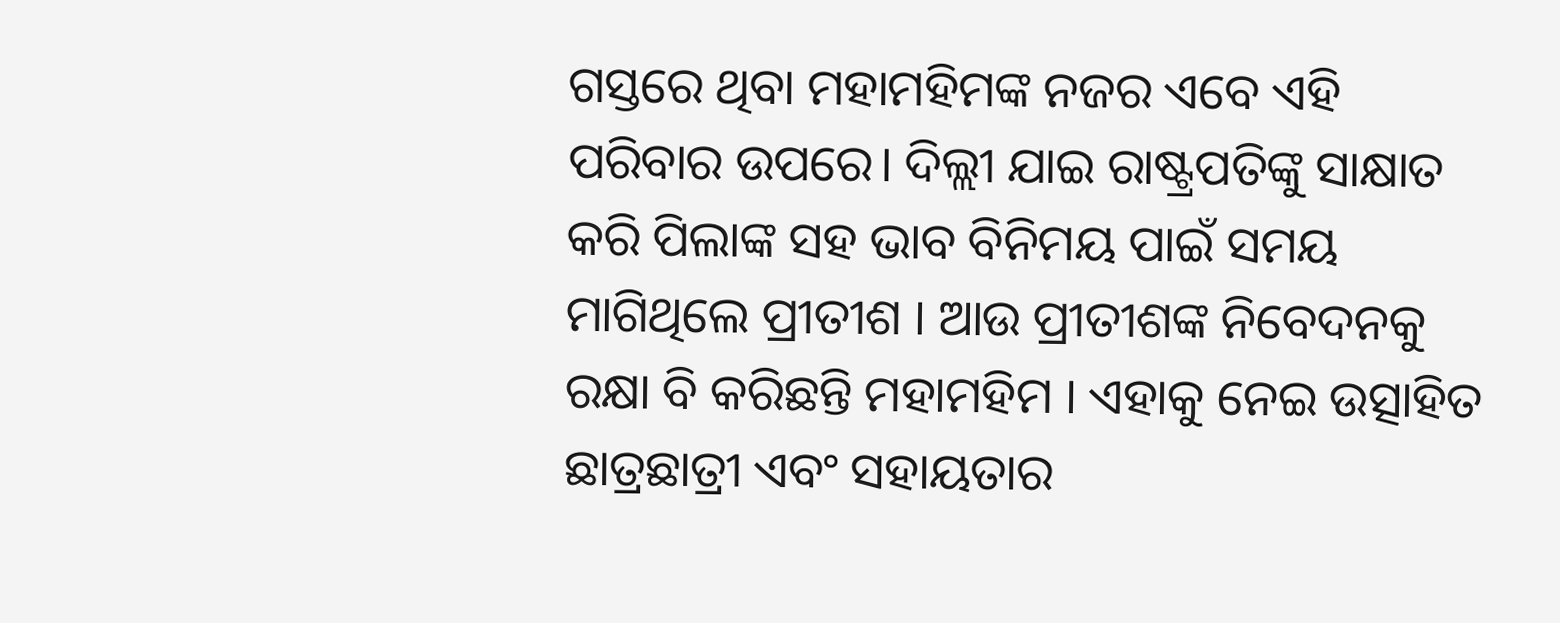ଗସ୍ତରେ ଥିବା ମହାମହିମଙ୍କ ନଜର ଏବେ ଏହି ପରିବାର ଉପରେ। ଦିଲ୍ଲୀ ଯାଇ ରାଷ୍ଟ୍ରପତିଙ୍କୁ ସାକ୍ଷାତ କରି ପିଲାଙ୍କ ସହ ଭାବ ବିନିମୟ ପାଇଁ ସମୟ ମାଗିଥିଲେ ପ୍ରୀତୀଶ । ଆଉ ପ୍ରୀତୀଶଙ୍କ ନିବେଦନକୁ ରକ୍ଷା ବି କରିଛନ୍ତି ମହାମହିମ । ଏହାକୁ ନେଇ ଉତ୍ସାହିତ ଛାତ୍ରଛାତ୍ରୀ ଏବଂ ସହାୟତାର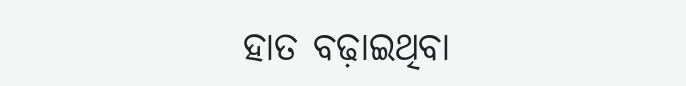ହାତ ବଢ଼ାଇଥିବା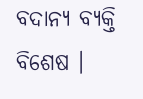ବଦାନ୍ୟ ବ୍ୟକ୍ତି ବିଶେଷ ।